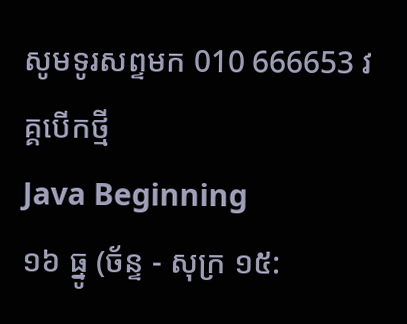សូមទូរសព្ទមក 010 666653 វគ្គបើកថ្មី
Java Beginning
១៦ ធ្នូ (ច័ន្ទ - សុក្រ ១៥: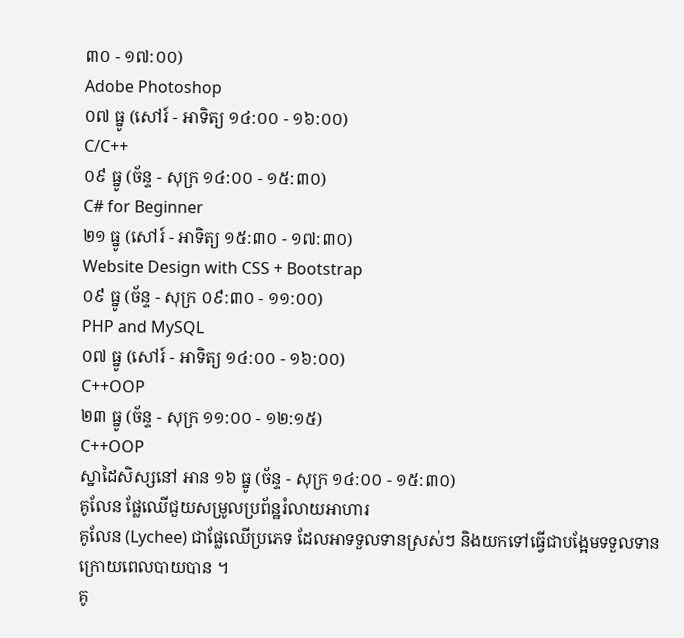៣០ - ១៧:០០)
Adobe Photoshop
០៧ ធ្នូ (សៅរ៍ - អាទិត្យ ១៤:០០ - ១៦:០០)
C/C++
០៩ ធ្នូ (ច័ន្ទ - សុក្រ ១៤:០០ - ១៥:៣០)
C# for Beginner
២១ ធ្នូ (សៅរ៍ - អាទិត្យ ១៥:៣០ - ១៧:៣០)
Website Design with CSS + Bootstrap
០៩ ធ្នូ (ច័ន្ទ - សុក្រ ០៩:៣០ - ១១:០០)
PHP and MySQL
០៧ ធ្នូ (សៅរ៍ - អាទិត្យ ១៤:០០ - ១៦:០០)
C++OOP
២៣ ធ្នូ (ច័ន្ទ - សុក្រ ១១:០០ - ១២:១៥)
C++OOP
ស្នាដៃសិស្សនៅ អាន ១៦ ធ្នូ (ច័ន្ទ - សុក្រ ១៤:០០ - ១៥:៣០)
គូលែន ផ្លែឈើជួយសម្រូលប្រព័ន្ឋរំលាយអាហារ
គូលែន (Lychee) ជាផ្លែឈើប្រភេទ ដែលអាទទួលទានស្រស់ៗ និងយកទៅធ្វើជាបង្អែមទទួលទាន ក្រោយពេលបាយបាន ។
គូ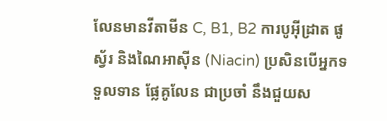លែនមានវីតាមីន C, B1, B2 ការបូអ៊ីដ្រាត ផូស្វ័រ និងណៃអាស៊ីន (Niacin) ប្រសិនបើអ្នកទទួលទាន ផ្លែគូលែន ជាប្រចាំ នឹងជួយស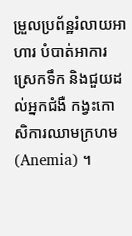ម្រួលប្រព័ន្ឋរំលាយអាហារ បំបាត់អាការស្រេកទឹក និងជួយដល់អ្នកជំងឺ កង្វះកោសិការឈាមក្រហម (Anemia) ។